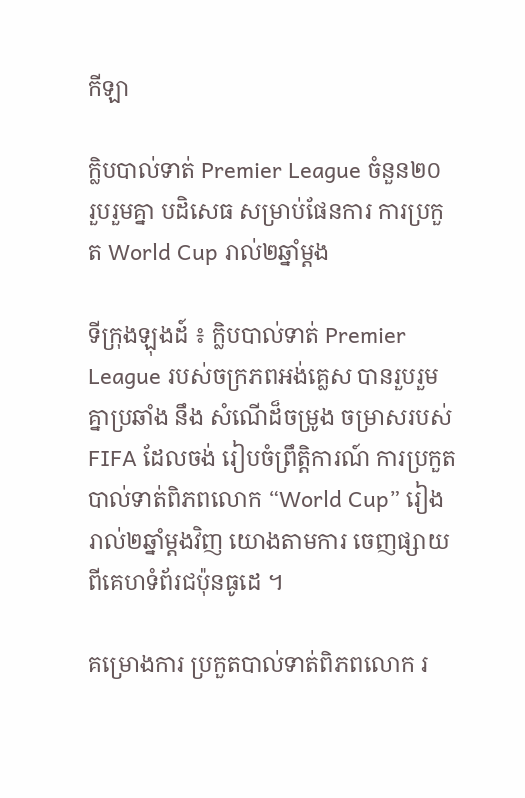កីឡា

ក្លិបបាល់ទាត់ Premier League ចំនួន២០ រួបរួមគ្នា បដិសេធ សម្រាប់ផែនការ ការប្រកួត World Cup រាល់២ឆ្នាំម្តង

ទីក្រុងឡុងដ៍ ៖ ក្លិបបាល់ទាត់ Premier League របស់ចក្រភពអង់គ្លេស បានរួបរួមគ្នាប្រឆាំង នឹង សំណើដ៏ចម្រូង ចម្រាសរបស់ FIFA ដែលចង់ រៀបចំព្រឹត្តិការណ៍ ការប្រកួតបាល់ទាត់ពិភពលោក “World Cup” រៀងរាល់២ឆ្នាំម្តងវិញ យោងតាមការ ចេញផ្សាយពីគេហទំព័រជប៉ុនធូដេ ។

គម្រោងការ ប្រកួតបាល់ទាត់ពិភពលោក រ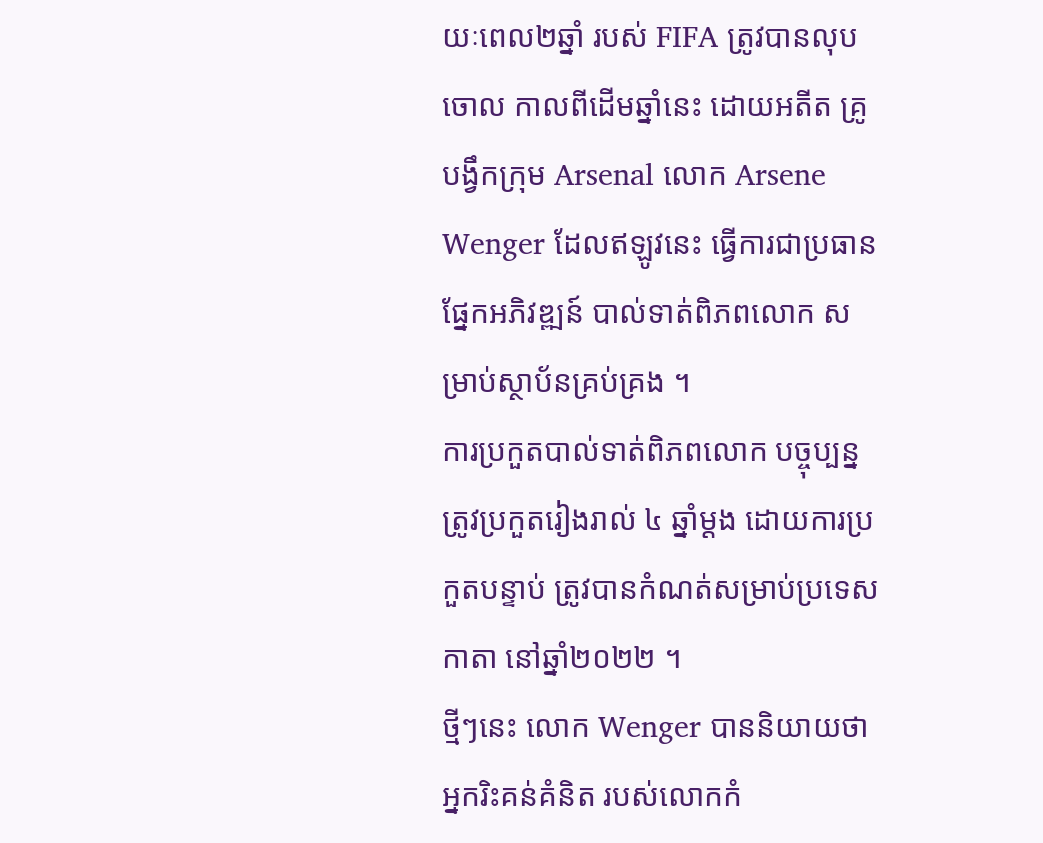យៈពេល២ឆ្នាំ របស់ FIFA ត្រូវបានលុបចោល កាលពីដើមឆ្នាំនេះ ដោយអតីត គ្រូបង្វឹកក្រុម Arsenal លោក Arsene Wenger ដែលឥឡូវនេះ ធ្វើការជាប្រធានផ្នែកអភិវឌ្ឍន៍ បាល់ទាត់ពិភពលោក សម្រាប់ស្ថាប័នគ្រប់គ្រង ។
ការប្រកួតបាល់ទាត់ពិភពលោក បច្ចុប្បន្នត្រូវប្រកួតរៀងរាល់ ៤ ឆ្នាំម្តង ដោយការប្រកួតបន្ទាប់ ត្រូវបានកំណត់សម្រាប់ប្រទេស កាតា នៅឆ្នាំ២០២២ ។
ថ្មីៗនេះ លោក Wenger បាននិយាយថា អ្នករិះគន់គំនិត របស់លោកកំ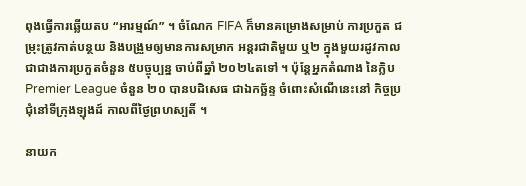ពុងធ្វើការឆ្លើយតប “អារម្មណ៍” ។ ចំណែក FIFA ក៏មានគម្រោងសម្រាប់ ការប្រកួត ជម្រុះត្រូវកាត់បន្ថយ និងបង្រួមឲ្យមានការសម្រាក អន្តរជាតិមួយ ឬ២ ក្នុងមួយរដូវកាល ជាជាងការប្រកួតចំនួន ៥បច្ចុប្បន្ន ចាប់ពីឆ្នាំ ២០២៤តទៅ ។ ប៉ុន្តែអ្នកតំណាង នៃក្លិប Premier League ចំនួន ២០ បានបដិសេធ ជាឯកច្ឆ័ន្ទ ចំពោះសំណើនេះនៅ កិច្ចប្រជុំនៅទីក្រុងឡុងដ៍ កាលពីថ្ងៃព្រហស្បតិ៍ ។

នាយក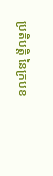ប្រតិបត្តិ នៃក្របខ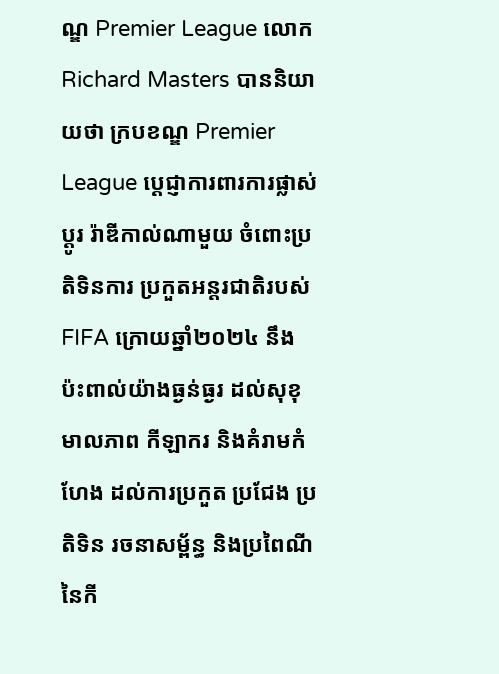ណ្ឌ Premier League លោក Richard Masters បាននិយាយថា ក្របខណ្ឌ Premier League ប្តេជ្ញាការពារការផ្លាស់ប្តូរ រ៉ាឌីកាល់ណាមួយ ចំពោះប្រតិទិនការ ប្រកួតអន្តរជាតិរបស់ FIFA ក្រោយឆ្នាំ២០២៤ នឹងប៉ះពាល់យ៉ាងធ្ងន់ធ្ងរ ដល់សុខុមាលភាព កីឡាករ និងគំរាមកំហែង ដល់ការប្រកួត ប្រជែង ប្រតិទិន រចនាសម្ព័ន្ធ និងប្រពៃណីនៃកី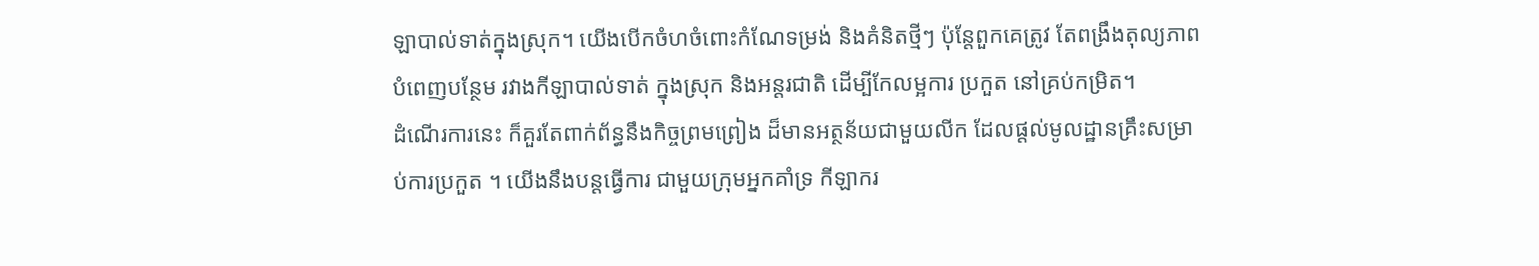ឡាបាល់ទាត់ក្នុងស្រុក។ យើងបើកចំហចំពោះកំណែទម្រង់ និងគំនិតថ្មីៗ ប៉ុន្តែពួកគេត្រូវ តែពង្រឹងតុល្យភាព បំពេញបន្ថែម រវាងកីឡាបាល់ទាត់ ក្នុងស្រុក និងអន្តរជាតិ ដើម្បីកែលម្អការ ប្រកួត នៅគ្រប់កម្រិត។
ដំណើរការនេះ ក៏គួរតែពាក់ព័ន្ធនឹងកិច្ចព្រមព្រៀង ដ៏មានអត្ថន័យជាមួយលីក ដែលផ្តល់មូលដ្ឋានគ្រឹះសម្រាប់ការប្រកួត ។ យើងនឹងបន្តធ្វើការ ជាមួយក្រុមអ្នកគាំទ្រ កីឡាករ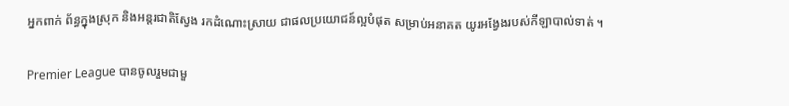អ្នកពាក់ ព័ន្ធក្នុងស្រុក និងអន្តរជាតិស្វែង រកដំណោះស្រាយ ជាផលប្រយោជន៍ល្អបំផុត សម្រាប់អនាគត យូរអង្វែងរបស់កីឡាបាល់ទាត់ ។

Premier League បានចូលរួមជាមួ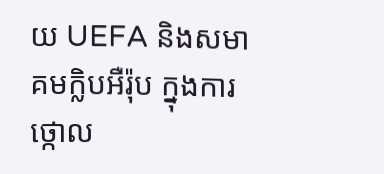យ UEFA និងសមាគមក្លិបអឺរ៉ុប ក្នុងការថ្កោល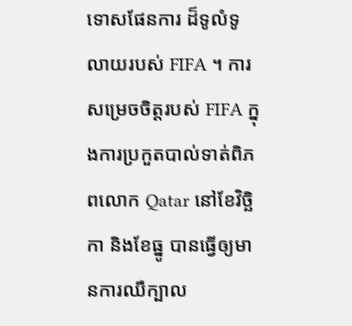ទោសផែនការ ដ៏ទូលំទូលាយរបស់ FIFA ។ ការសម្រេចចិត្តរបស់ FIFA ក្នុងការប្រកួតបាល់ទាត់ពិភពលោក Qatar នៅខែវិច្ឆិកា និងខែធ្នូ បានធ្វើឲ្យមានការឈឺក្បាល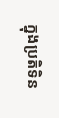ក្នុងប្រតិទិន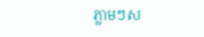ភ្លាមៗស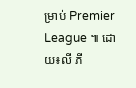ម្រាប់ Premier League ៕ ដោយ៖លី ភី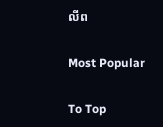លីព

Most Popular

To Top